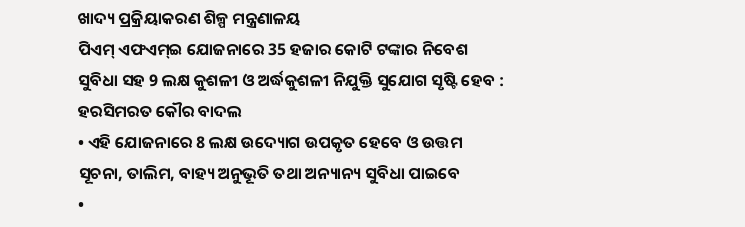ଖାଦ୍ୟ ପ୍ରକ୍ରିୟାକରଣ ଶିଳ୍ପ ମନ୍ତ୍ରଣାଳୟ
ପିଏମ୍ ଏଫଏମ୍ଇ ଯୋଜନାରେ 35 ହଜାର କୋଟି ଟଙ୍କାର ନିବେଶ ସୁବିଧା ସହ 9 ଲକ୍ଷ କୁଶଳୀ ଓ ଅର୍ଦ୍ଧକୁଶଳୀ ନିଯୁକ୍ତି ସୁଯୋଗ ସୃଷ୍ଟି ହେବ : ହରସିମରତ କୌର ବାଦଲ
• ଏହି ଯୋଜନାରେ 8 ଲକ୍ଷ ଉଦ୍ୟୋଗ ଉପକୃତ ହେବେ ଓ ଉତ୍ତମ ସୂଚନା, ତାଲିମ, ବାହ୍ୟ ଅନୁଭୂତି ତଥା ଅନ୍ୟାନ୍ୟ ସୁବିଧା ପାଇବେ
•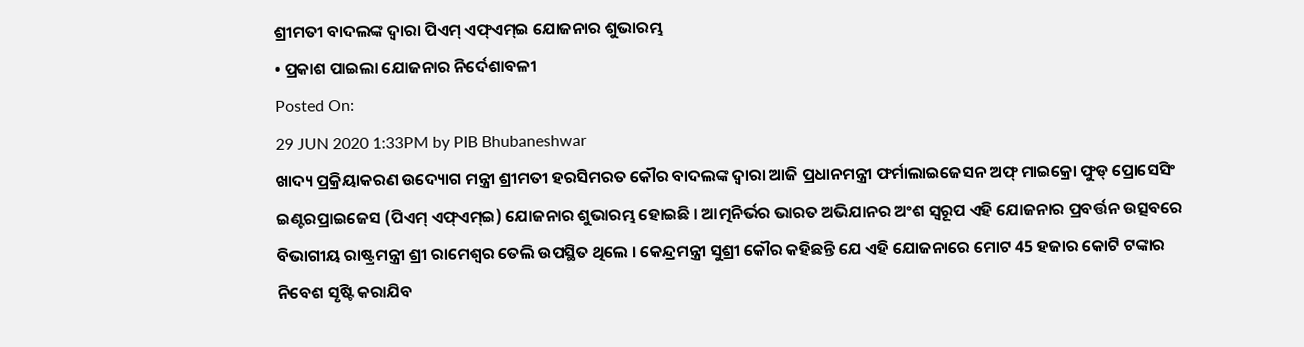ଶ୍ରୀମତୀ ବାଦଲଙ୍କ ଦ୍ୱାରା ପିଏମ୍ ଏଫ୍ଏମ୍ଇ ଯୋଜନାର ଶୁଭାରମ୍ଭ
• ପ୍ରକାଶ ପାଇଲା ଯୋଜନାର ନିର୍ଦେଶାବଳୀ
Posted On:
29 JUN 2020 1:33PM by PIB Bhubaneshwar
ଖାଦ୍ୟ ପ୍ରକ୍ରିୟାକରଣ ଉଦ୍ୟୋଗ ମନ୍ତ୍ରୀ ଶ୍ରୀମତୀ ହରସିମରତ କୌର ବାଦଲଙ୍କ ଦ୍ୱାରା ଆଜି ପ୍ରଧାନମନ୍ତ୍ରୀ ଫର୍ମାଲାଇଜେସନ ଅଫ୍ ମାଇକ୍ରୋ ଫୁଡ୍ ପ୍ରୋସେସିଂ ଇଣ୍ଟରପ୍ରାଇଜେସ (ପିଏମ୍ ଏଫ୍ଏମ୍ଇ) ଯୋଜନାର ଶୁଭାରମ୍ଭ ହୋଇଛି । ଆତ୍ମନିର୍ଭର ଭାରତ ଅଭିଯାନର ଅଂଶ ସ୍ୱରୂପ ଏହି ଯୋଜନାର ପ୍ରବର୍ତ୍ତନ ଉତ୍ସବରେ ବିଭାଗୀୟ ରାଷ୍ଟ୍ରମନ୍ତ୍ରୀ ଶ୍ରୀ ରାମେଶ୍ୱର ତେଲି ଉପସ୍ଥିତ ଥିଲେ । କେନ୍ଦ୍ରମନ୍ତ୍ରୀ ସୁଶ୍ରୀ କୌର କହିଛନ୍ତି ଯେ ଏହି ଯୋଜନାରେ ମୋଟ 45 ହଜାର କୋଟି ଟଙ୍କାର ନିବେଶ ସୃଷ୍ଟି କରାଯିବ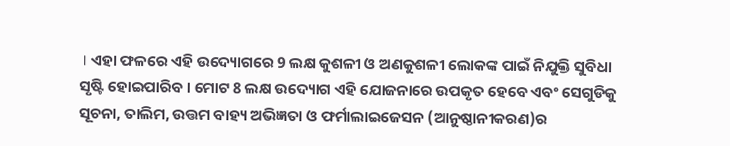। ଏହା ଫଳରେ ଏହି ଉଦ୍ୟୋଗରେ 9 ଲକ୍ଷ କୁଶଳୀ ଓ ଅଣକୁଶଳୀ ଲୋକଙ୍କ ପାଇଁ ନିଯୁକ୍ତି ସୁବିଧା ସୃଷ୍ଟି ହୋଇପାରିବ । ମୋଟ 8 ଲକ୍ଷ ଉଦ୍ୟୋଗ ଏହି ଯୋଜନାରେ ଉପକୃତ ହେବେ ଏବଂ ସେଗୁଡିକୁ ସୂଚନା, ତାଲିମ, ଉତ୍ତମ ବାହ୍ୟ ଅଭିଜ୍ଞତା ଓ ଫର୍ମାଲାଇଜେସନ (ଆନୁଷ୍ଠାନୀକରଣ)ର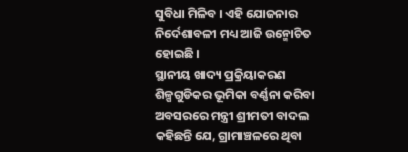ସୁବିଧା ମିଳିବ । ଏହି ଯୋଜନାର ନିର୍ଦେଶାବଳୀ ମଧ୍ୟ ଆଜି ଉନ୍ମୋଚିତ ହୋଇଛି ।
ସ୍ଥାନୀୟ ଖାଦ୍ୟ ପ୍ରକ୍ରିୟାକରଣ ଶିଳ୍ପଗୁଡିକର ଭୂମିକା ବର୍ଣ୍ଣନା କରିବା ଅବସରରେ ମନ୍ତ୍ରୀ ଶ୍ରୀମତୀ ବାଦଲ କହିଛନ୍ତି ଯେ, ଗ୍ରାମାଞ୍ଚଳରେ ଥିବା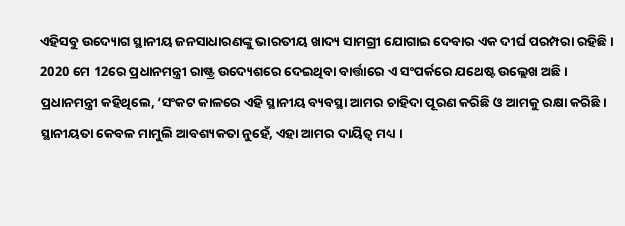ଏହିସବୁ ଉଦ୍ୟୋଗ ସ୍ଥାନୀୟ ଜନସାଧାରଣଙ୍କୁ ଭାରତୀୟ ଖାଦ୍ୟ ସାମଗ୍ରୀ ଯୋଗାଇ ଦେବାର ଏକ ଦୀର୍ଘ ପରମ୍ପରା ରହିଛି । 2020 ମେ 12ରେ ପ୍ରଧାନମନ୍ତ୍ରୀ ରାଷ୍ଟ୍ର ଉଦ୍ୟେଶରେ ଦେଇଥିବା ବାର୍ତ୍ତାରେ ଏ ସଂପର୍କରେ ଯଥେଷ୍ଟ ଉଲ୍ଲେଖ ଅଛି ।
ପ୍ରଧାନମନ୍ତ୍ରୀ କହିଥିଲେ, ‘ସଂକଟ କାଳରେ ଏହି ସ୍ଥାନୀୟ ବ୍ୟବସ୍ଥା ଆମର ଚାହିଦା ପୂରଣ କରିଛି ଓ ଆମକୁ ରକ୍ଷା କରିଛି । ସ୍ଥାନୀୟତା କେବଳ ମାମୁଲି ଆବଶ୍ୟକତା ନୁହେଁ, ଏହା ଆମର ଦାୟିତ୍ୱ ମଧ୍ୟ ।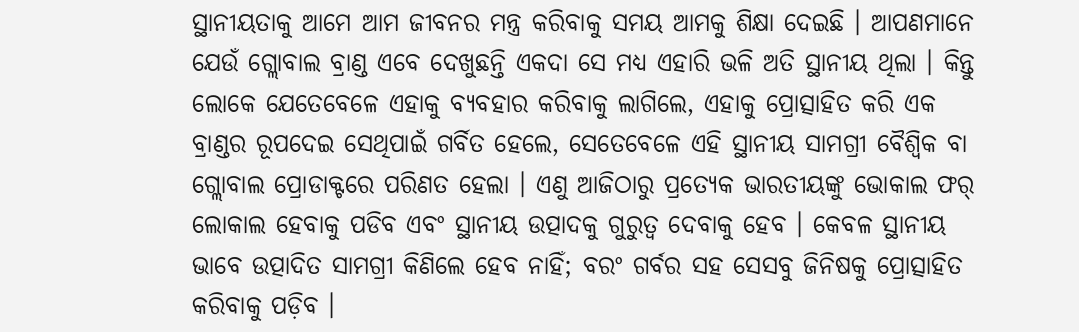ସ୍ଥାନୀୟତାକୁ ଆମେ ଆମ ଜୀବନର ମନ୍ତ୍ର କରିବାକୁ ସମୟ ଆମକୁ ଶିକ୍ଷା ଦେଇଛି । ଆପଣମାନେ ଯେଉଁ ଗ୍ଲୋବାଲ ବ୍ରାଣ୍ଡ ଏବେ ଦେଖୁଛନ୍ତି ଏକଦା ସେ ମଧ୍ୟ ଏହାରି ଭଳି ଅତି ସ୍ଥାନୀୟ ଥିଲା । କିନ୍ତୁ ଲୋକେ ଯେତେବେଳେ ଏହାକୁ ବ୍ୟବହାର କରିବାକୁ ଲାଗିଲେ, ଏହାକୁ ପ୍ରୋତ୍ସାହିତ କରି ଏକ ବ୍ରାଣ୍ଡର ରୂପଦେଇ ସେଥିପାଇଁ ଗର୍ବିତ ହେଲେ, ସେତେବେଳେ ଏହି ସ୍ଥାନୀୟ ସାମଗ୍ରୀ ବୈଶ୍ୱିକ ବା ଗ୍ଲୋବାଲ ପ୍ରୋଡାକ୍ଟରେ ପରିଣତ ହେଲା । ଏଣୁ ଆଜିଠାରୁ ପ୍ରତ୍ୟେକ ଭାରତୀୟଙ୍କୁ ଭୋକାଲ ଫର୍ ଲୋକାଲ ହେବାକୁ ପଡିବ ଏବଂ ସ୍ଥାନୀୟ ଉତ୍ପାଦକୁ ଗୁରୁତ୍ୱ ଦେବାକୁ ହେବ । କେବଳ ସ୍ଥାନୀୟ ଭାବେ ଉତ୍ପାଦିତ ସାମଗ୍ରୀ କିଣିଲେ ହେବ ନାହିଁ; ବରଂ ଗର୍ବର ସହ ସେସବୁ ଜିନିଷକୁ ପ୍ରୋତ୍ସାହିତ କରିବାକୁ ପଡ଼ିବ ।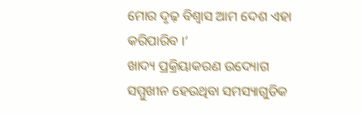ମୋର ଦୃଢ଼ ବିଶ୍ୱାସ ଆମ ଦେଶ ଏହା କରିପାରିବ ।’
ଖାଦ୍ୟ ପ୍ରକ୍ରିୟାକରଣ ଉଦ୍ୟୋଗ ସମ୍ମୁଖୀନ ହେଉଥିବା ସମସ୍ୟାଗୁଡିକ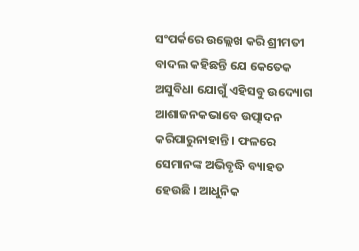ସଂପର୍କରେ ଉଲ୍ଲେଖ କରି ଶ୍ରୀମତୀ ବାଦଲ କହିଛନ୍ତି ଯେ କେତେକ ଅସୁବିଧା ଯୋଗୁଁ ଏହିସବୁ ଉଦ୍ୟୋଗ ଆଶାଜନକଭାବେ ଉତ୍ପାଦନ କରିପାରୁନାହାନ୍ତି । ଫଳରେ ସେମାନଙ୍କ ଅଭିବୃଦ୍ଧି ବ୍ୟାହତ ହେଉଛି । ଆଧୁନିକ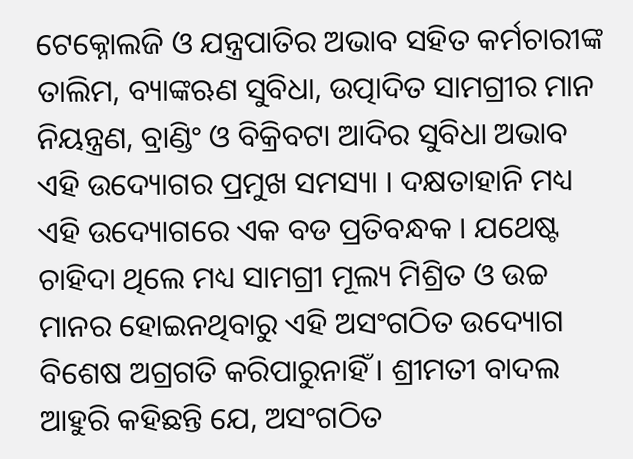ଟେକ୍ନୋଲଜି ଓ ଯନ୍ତ୍ରପାତିର ଅଭାବ ସହିତ କର୍ମଚାରୀଙ୍କ ତାଲିମ, ବ୍ୟାଙ୍କଋଣ ସୁବିଧା, ଉତ୍ପାଦିତ ସାମଗ୍ରୀର ମାନ ନିୟନ୍ତ୍ରଣ, ବ୍ରାଣ୍ଡିଂ ଓ ବିକ୍ରିବଟା ଆଦିର ସୁବିଧା ଅଭାବ ଏହି ଉଦ୍ୟୋଗର ପ୍ରମୁଖ ସମସ୍ୟା । ଦକ୍ଷତାହାନି ମଧ୍ୟ ଏହି ଉଦ୍ୟୋଗରେ ଏକ ବଡ ପ୍ରତିବନ୍ଧକ । ଯଥେଷ୍ଟ ଚାହିଦା ଥିଲେ ମଧ୍ୟ ସାମଗ୍ରୀ ମୂଲ୍ୟ ମିଶ୍ରିତ ଓ ଉଚ୍ଚ ମାନର ହୋଇନଥିବାରୁ ଏହି ଅସଂଗଠିତ ଉଦ୍ୟୋଗ ବିଶେଷ ଅଗ୍ରଗତି କରିପାରୁନାହିଁ । ଶ୍ରୀମତୀ ବାଦଲ ଆହୁରି କହିଛନ୍ତି ଯେ, ଅସଂଗଠିତ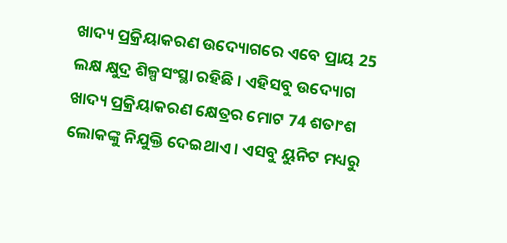ଖାଦ୍ୟ ପ୍ରକ୍ରିୟାକରଣ ଉଦ୍ୟୋଗରେ ଏବେ ପ୍ରାୟ 25 ଲକ୍ଷ କ୍ଷୁଦ୍ର ଶିଳ୍ପସଂସ୍ଥା ରହିଛି । ଏହିସବୁ ଉଦ୍ୟୋଗ ଖାଦ୍ୟ ପ୍ରକ୍ରିୟାକରଣ କ୍ଷେତ୍ରର ମୋଟ 74 ଶତାଂଶ ଲୋକଙ୍କୁ ନିଯୁକ୍ତି ଦେଇଥାଏ । ଏସବୁ ୟୁନିଟ ମଧ୍ୟରୁ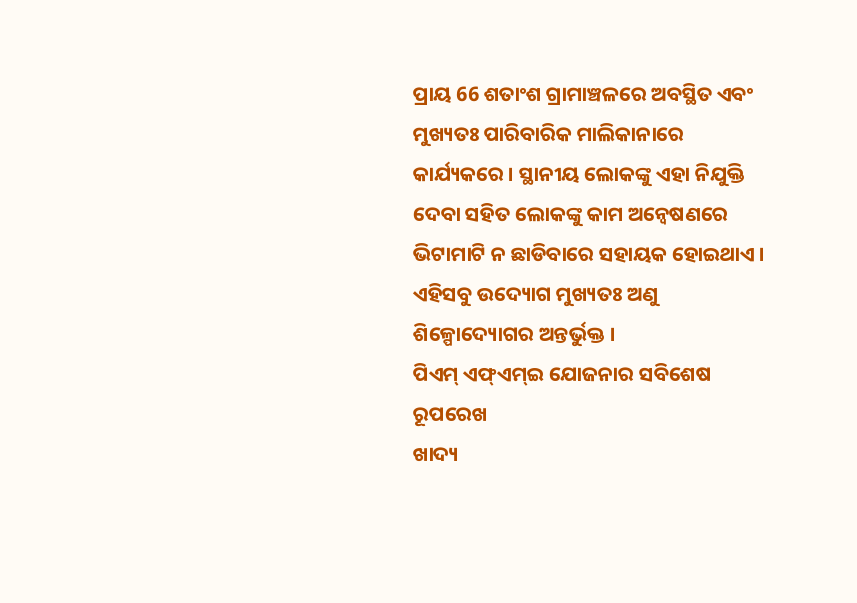ପ୍ରାୟ 66 ଶତାଂଶ ଗ୍ରାମାଞ୍ଚଳରେ ଅବସ୍ଥିତ ଏବଂ ମୁଖ୍ୟତଃ ପାରିବାରିକ ମାଲିକାନାରେ କାର୍ଯ୍ୟକରେ । ସ୍ଥାନୀୟ ଲୋକଙ୍କୁ ଏହା ନିଯୁକ୍ତି ଦେବା ସହିତ ଲୋକଙ୍କୁ କାମ ଅନ୍ୱେଷଣରେ ଭିଟାମାଟି ନ ଛାଡିବାରେ ସହାୟକ ହୋଇଥାଏ । ଏହିସବୁ ଉଦ୍ୟୋଗ ମୁଖ୍ୟତଃ ଅଣୁ ଶିଳ୍ପୋଦ୍ୟୋଗର ଅନ୍ତର୍ଭୁକ୍ତ ।
ପିଏମ୍ ଏଫ୍ଏମ୍ଇ ଯୋଜନାର ସବିଶେଷ ରୂପରେଖ
ଖାଦ୍ୟ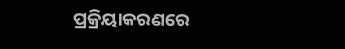ପ୍ରକ୍ରିୟାକରଣରେ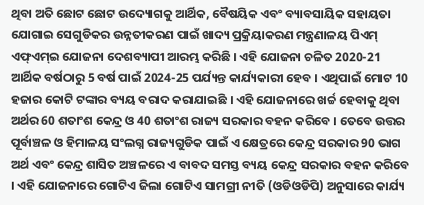ଥିବା ଅତି ଛୋଟ ଛୋଟ ଉଦ୍ୟୋଗକୁ ଆର୍ଥିକ, ବୈଷୟିକ ଏବଂ ବ୍ୟାବସାୟିକ ସହାୟତା ଯୋଗାଇ ସେଗୁଡିକର ଉନ୍ନତୀକରଣ ପାଇଁ ଖାଦ୍ୟ ପ୍ରକ୍ରିୟାକରଣ ମନ୍ତ୍ରଣାଳୟ ପିଏମ୍ ଏଫ୍ଏମ୍ଇ ଯୋଜନା ଦେଶବ୍ୟାପୀ ଆରମ୍ଭ କରିଛି । ଏହି ଯୋଜନା ଚଳିତ 2020-21 ଆର୍ଥିକ ବର୍ଷଠାରୁ 5 ବର୍ଷ ପାଇଁ 2024-25 ପର୍ଯ୍ୟନ୍ତ କାର୍ଯ୍ୟକାରୀ ହେବ । ଏଥିପାଇଁ ମୋଟ 10 ହଜାର କୋଟି ଟଙ୍କାର ବ୍ୟୟ ବରାଦ କରାଯାଇଛି । ଏହି ଯୋଜନାରେ ଖର୍ଚ୍ଚ ହେବାକୁ ଥିବା ଅର୍ଥର 60 ଶତାଂଶ କେନ୍ଦ୍ର ଓ 40 ଶତାଂଶ ରାଜ୍ୟ ସରକାର ବହନ କରିବେ । ତେବେ ଉତ୍ତର ପୂର୍ବାଞ୍ଚଳ ଓ ହିମାଳୟ ସଂଲଗ୍ନ ରାଜ୍ୟଗୁଡିକ ପାଇଁ ଏ କ୍ଷେତ୍ରରେ କେନ୍ଦ୍ର ସରକାର 90 ଭାଗ ଅର୍ଥ ଏବଂ କେନ୍ଦ୍ର ଶାସିତ ଅଞ୍ଚଳରେ ଏ ବାବଦ ସମସ୍ତ ବ୍ୟୟ କେନ୍ଦ୍ର ସରକାର ବହନ କରିବେ । ଏହି ଯୋଜନାରେ ଗୋଟିଏ ଜିଲା ଗୋଟିଏ ସାମଗ୍ରୀ ନୀତି (ଓଡିଓଡିପି) ଅନୁସାରେ କାର୍ଯ୍ୟ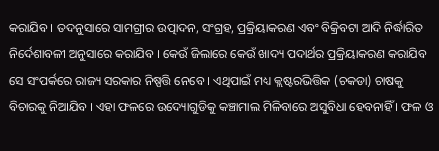କରାଯିବ । ତଦନୁସାରେ ସାମଗ୍ରୀର ଉତ୍ପାଦନ, ସଂଗ୍ରହ, ପ୍ରକ୍ରିୟାକରଣ ଏବଂ ବିକ୍ରିବଟା ଆଦି ନିର୍ଦ୍ଧାରିତ ନିର୍ଦେଶାବଳୀ ଅନୁସାରେ କରାଯିବ । କେଉଁ ଜିଲାରେ କେଉଁ ଖାଦ୍ୟ ପଦାର୍ଥର ପ୍ରକ୍ରିୟାକରଣ କରାଯିବ ସେ ସଂପର୍କରେ ରାଜ୍ୟ ସରକାର ନିଷ୍ପତ୍ତି ନେବେ । ଏଥିପାଇଁ ମଧ୍ୟ କ୍ଲଷ୍ଟରଭିତ୍ତିକ (ଚକଡା) ଚାଷକୁ ବିଚାରକୁ ନିଆଯିବ । ଏହା ଫଳରେ ଉଦ୍ୟୋଗୁଡିକୁ କଞ୍ଚାମାଲ ମିଳିବାରେ ଅସୁବିଧା ହେବନାହିଁ । ଫଳ ଓ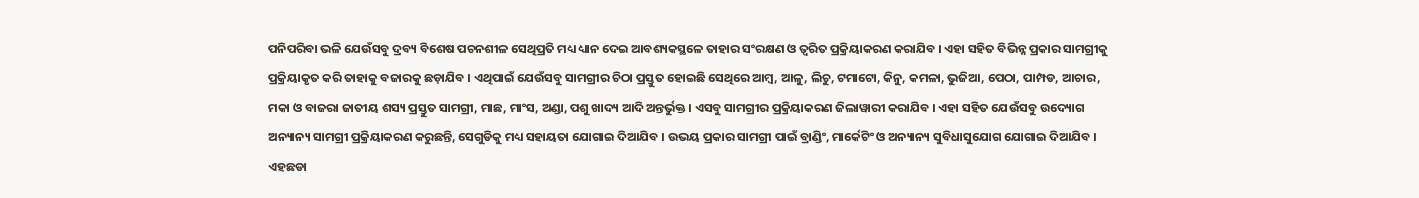ପନିପରିବା ଭଳି ଯେଉଁସବୁ ଦ୍ରବ୍ୟ ବିଶେଷ ପଚନଶୀଳ ସେଥିପ୍ରତି ମଧ୍ୟ ଧ୍ୟାନ ଦେଇ ଆବଶ୍ୟକସ୍ଥଳେ ତାହାର ସଂରକ୍ଷଣ ଓ ତ୍ୱରିତ ପ୍ରକ୍ରିୟାକରଣ କରାଯିବ । ଏହା ସହିତ ବିଭିନ୍ନ ପ୍ରକାର ସାମଗ୍ରୀକୁ ପ୍ରକ୍ରିୟାକୃତ କରି ତାହାକୁ ବଜାରକୁ ଛଡ଼ାଯିବ । ଏଥିପାଇଁ ଯେଉଁସବୁ ସାମଗ୍ରୀର ଚିଠା ପ୍ରସ୍ତୁତ ହୋଇଛି ସେଥିରେ ଆମ୍ବ, ଆଳୁ, ଲିଚୁ, ଟମାଟୋ, କିନୁ, କମଳା, ଭୁଜିଆ, ପେଠା, ପାମ୍ପଡ, ଆଚାର, ମକା ଓ ବାଜରା ଜାତୀୟ ଶସ୍ୟ ପ୍ରସ୍ତୁତ ସାମଗ୍ରୀ, ମାଛ, ମାଂସ, ଅଣ୍ଡା, ପଶୁ ଖାଦ୍ୟ ଆଦି ଅନ୍ତର୍ଭୁକ୍ତ । ଏସବୁ ସାମଗ୍ରୀର ପ୍ରକ୍ରିୟାକରଣ ଜିଲାୱାରୀ କରାଯିବ । ଏହା ସହିତ ଯେଉଁସବୁ ଉଦ୍ୟୋଗ ଅନ୍ୟାନ୍ୟ ସାମଗ୍ରୀ ପ୍ରକ୍ରିୟାକରଣ କରୁଛନ୍ତି, ସେଗୁଡିକୁ ମଧ୍ୟ ସହାୟତା ଯୋଗାଇ ଦିଆଯିବ । ଉଭୟ ପ୍ରକାର ସାମଗ୍ରୀ ପାଇଁ ବ୍ରାଣ୍ଡିଂ, ମାର୍କେଟିଂ ଓ ଅନ୍ୟାନ୍ୟ ସୁବିଧାସୁଯୋଗ ଯୋଗାଇ ଦିଆଯିବ । ଏହଛଡା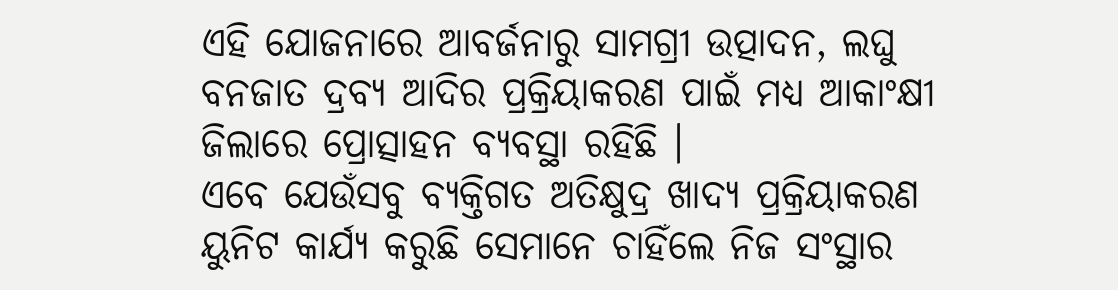ଏହି ଯୋଜନାରେ ଆବର୍ଜନାରୁ ସାମଗ୍ରୀ ଉତ୍ପାଦନ, ଲଘୁ ବନଜାତ ଦ୍ରବ୍ୟ ଆଦିର ପ୍ରକ୍ରିୟାକରଣ ପାଇଁ ମଧ୍ୟ ଆକାଂକ୍ଷୀ ଜିଲାରେ ପ୍ରୋତ୍ସାହନ ବ୍ୟବସ୍ଥା ରହିଛି ।
ଏବେ ଯେଉଁସବୁ ବ୍ୟକ୍ତିଗତ ଅତିକ୍ଷୁଦ୍ର ଖାଦ୍ୟ ପ୍ରକ୍ରିୟାକରଣ ୟୁନିଟ କାର୍ଯ୍ୟ କରୁଛି ସେମାନେ ଚାହିଁଲେ ନିଜ ସଂସ୍ଥାର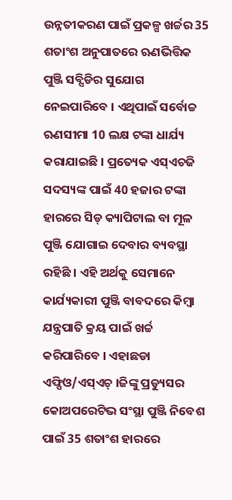ଉନ୍ନତୀକରଣ ପାଇଁ ପ୍ରକଳ୍ପ ଖର୍ଚ୍ଚର 35 ଶତାଂଶ ଅନୁପାତରେ ଋଣଭିତ୍ତିକ ପୁଞ୍ଜି ସବ୍ସିଡିର ସୁଯୋଗ ନେଇପାରିବେ । ଏଥିପାଇଁ ସର୍ବୋଚ୍ଚ ଋଣସୀମା 10 ଲକ୍ଷ ଟଙ୍କା ଧାର୍ଯ୍ୟ କରାଯାଇଛି । ପ୍ରତ୍ୟେକ ଏସ୍ଏଚଜି ସଦସ୍ୟଙ୍କ ପାଇଁ 40 ହଜାର ଟଙ୍କା ହାରରେ ସିଡ୍ କ୍ୟାପିଟାଲ ବା ମୂଳ ପୁଞ୍ଜି ଯୋଗାଇ ଦେବାର ବ୍ୟବସ୍ଥା ରହିଛି । ଏହି ଅର୍ଥକୁ ସେମାନେ କାର୍ଯ୍ୟକାରୀ ପୁଞ୍ଜି ବାବଦରେ କିମ୍ବା ଯନ୍ତ୍ରପାତି କ୍ରୟ ପାଇଁ ଖର୍ଚ୍ଚ କରିପାରିବେ । ଏହାଛଡା ଏଫ୍ପିଓ/ଏସ୍ଏଚ୍ ।ଜିଙ୍କୁ ପ୍ରଡ୍ୟୁସର କୋଅପରେଟିଭ ସଂସ୍ଥା ପୁଞ୍ଜି ନିବେଶ ପାଇଁ 35 ଶତାଂଶ ହାରରେ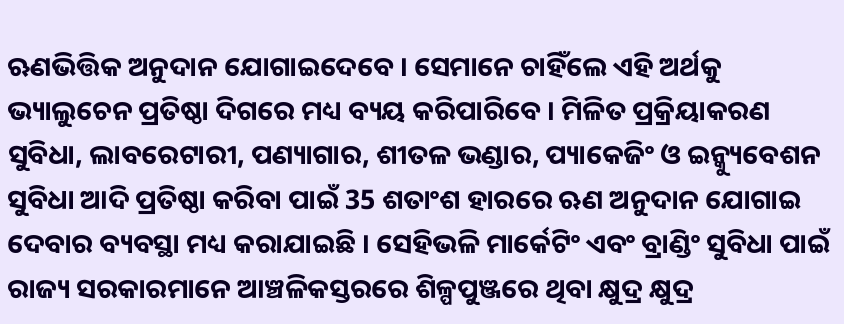ଋଣଭିତ୍ତିକ ଅନୁଦାନ ଯୋଗାଇଦେବେ । ସେମାନେ ଚାହିଁଲେ ଏହି ଅର୍ଥକୁ ଭ୍ୟାଲୁଚେନ ପ୍ରତିଷ୍ଠା ଦିଗରେ ମଧ୍ୟ ବ୍ୟୟ କରିପାରିବେ । ମିଳିତ ପ୍ରକ୍ରିୟାକରଣ ସୁବିଧା, ଲାବରେଟାରୀ, ପଣ୍ୟାଗାର, ଶୀତଳ ଭଣ୍ଡାର, ପ୍ୟାକେଜିଂ ଓ ଇନ୍କ୍ୟୁବେଶନ ସୁବିଧା ଆଦି ପ୍ରତିଷ୍ଠା କରିବା ପାଇଁ 35 ଶତାଂଶ ହାରରେ ଋଣ ଅନୁଦାନ ଯୋଗାଇ ଦେବାର ବ୍ୟବସ୍ଥା ମଧ୍ୟ କରାଯାଇଛି । ସେହିଭଳି ମାର୍କେଟିଂ ଏବଂ ବ୍ରାଣ୍ଡିଂ ସୁବିଧା ପାଇଁ ରାଜ୍ୟ ସରକାରମାନେ ଆଞ୍ଚଳିକସ୍ତରରେ ଶିଳ୍ପପୁଞ୍ଜରେ ଥିବା କ୍ଷୁଦ୍ର କ୍ଷୁଦ୍ର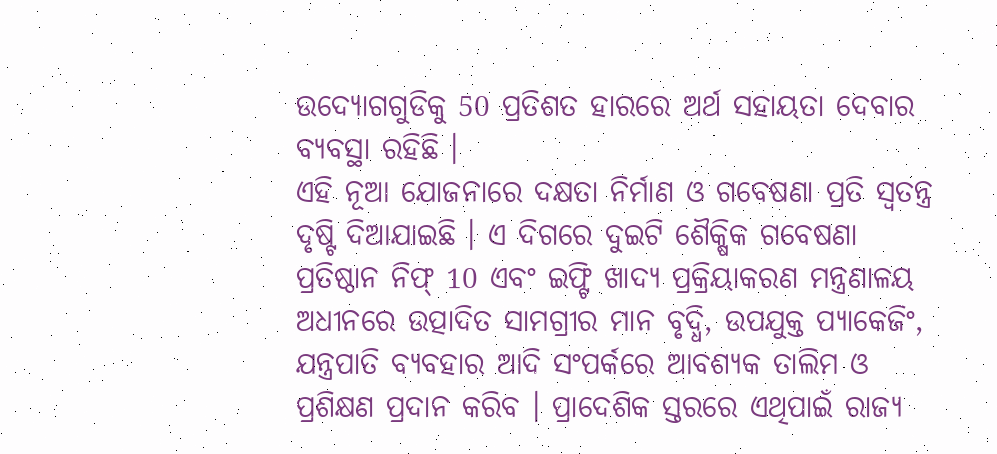ଉଦ୍ୟୋଗଗୁଡିକୁ 50 ପ୍ରତିଶତ ହାରରେ ଅର୍ଥ ସହାୟତା ଦେବାର ବ୍ୟବସ୍ଥା ରହିଛି ।
ଏହି ନୂଆ ଯୋଜନାରେ ଦକ୍ଷତା ନିର୍ମାଣ ଓ ଗବେଷଣା ପ୍ରତି ସ୍ୱତନ୍ତ୍ର ଦୃଷ୍ଟି ଦିଆଯାଇଛି । ଏ ଦିଗରେ ଦୁଇଟି ଶୈକ୍ଷିକ ଗବେଷଣା ପ୍ରତିଷ୍ଠାନ ନିଫ୍ 10 ଏବଂ ଇଫ୍ଟି ଖାଦ୍ୟ ପ୍ରକ୍ରିୟାକରଣ ମନ୍ତ୍ରଣାଳୟ ଅଧୀନରେ ଉତ୍ପାଦିତ ସାମଗ୍ରୀର ମାନ ବୃଦ୍ଧି, ଉପଯୁକ୍ତ ପ୍ୟାକେଜିଂ, ଯନ୍ତ୍ରପାତି ବ୍ୟବହାର ଆଦି ସଂପର୍କରେ ଆବଶ୍ୟକ ତାଲିମ ଓ ପ୍ରଶିକ୍ଷଣ ପ୍ରଦାନ କରିବ । ପ୍ରାଦେଶିକ ସ୍ତରରେ ଏଥିପାଇଁ ରାଜ୍ୟ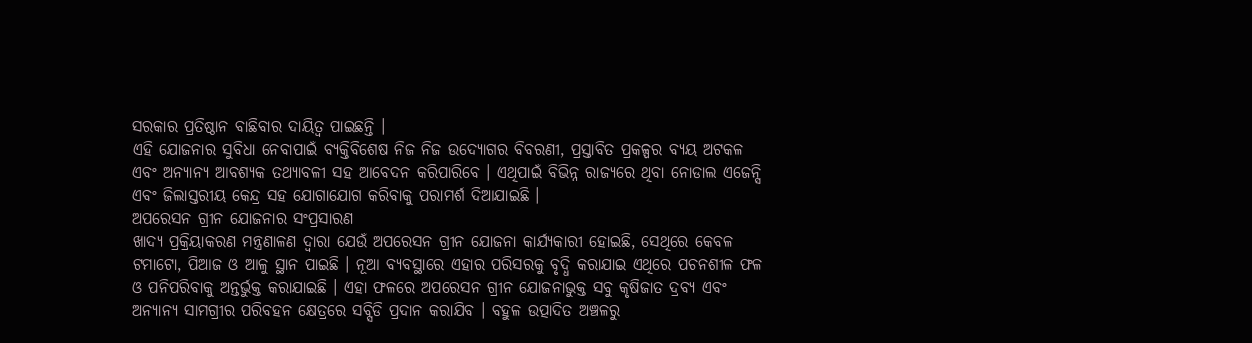ସରକାର ପ୍ରତିଷ୍ଠାନ ବାଛିବାର ଦାୟିତ୍ୱ ପାଇଛନ୍ତି ।
ଏହି ଯୋଜନାର ସୁବିଧା ନେବାପାଇଁ ବ୍ୟକ୍ତିବିଶେଷ ନିଜ ନିଜ ଉଦ୍ୟୋଗର ବିବରଣୀ, ପ୍ରସ୍ତାବିତ ପ୍ରକଳ୍ପର ବ୍ୟୟ ଅଟକଳ ଏବଂ ଅନ୍ୟାନ୍ୟ ଆବଶ୍ୟକ ତଥ୍ୟାବଳୀ ସହ ଆବେଦନ କରିପାରିବେ । ଏଥିପାଇଁ ବିଭିନ୍ନ ରାଜ୍ୟରେ ଥିବା ନୋଡାଲ ଏଜେନ୍ସି ଏବଂ ଜିଲାସ୍ତରୀୟ କେନ୍ଦ୍ର ସହ ଯୋଗାଯୋଗ କରିବାକୁ ପରାମର୍ଶ ଦିଆଯାଇଛି ।
ଅପରେସନ ଗ୍ରୀନ ଯୋଜନାର ସଂପ୍ରସାରଣ
ଖାଦ୍ୟ ପ୍ରକ୍ରିୟାକରଣ ମନ୍ତ୍ରଣାଳଣ ଦ୍ୱାରା ଯେଉଁ ଅପରେସନ ଗ୍ରୀନ ଯୋଜନା କାର୍ଯ୍ୟକାରୀ ହୋଇଛି, ସେଥିରେ କେବଳ ଟମାଟୋ, ପିଆଜ ଓ ଆଳୁ ସ୍ଥାନ ପାଇଛି । ନୂଆ ବ୍ୟବସ୍ଥାରେ ଏହାର ପରିସରକୁ ବୃଦ୍ଧି କରାଯାଇ ଏଥିରେ ପଚନଶୀଳ ଫଳ ଓ ପନିପରିବାକୁ ଅନ୍ତର୍ଭୁକ୍ତ କରାଯାଇଛି । ଏହା ଫଳରେ ଅପରେସନ ଗ୍ରୀନ ଯୋଜନାଭୁକ୍ତ ସବୁ କୃଷିଜାତ ଦ୍ରବ୍ୟ ଏବଂ ଅନ୍ୟାନ୍ୟ ସାମଗ୍ରୀର ପରିବହନ କ୍ଷେତ୍ରରେ ସବ୍ସିଡି ପ୍ରଦାନ କରାଯିବ । ବହୁଳ ଉତ୍ପାଦିତ ଅଞ୍ଚଳରୁ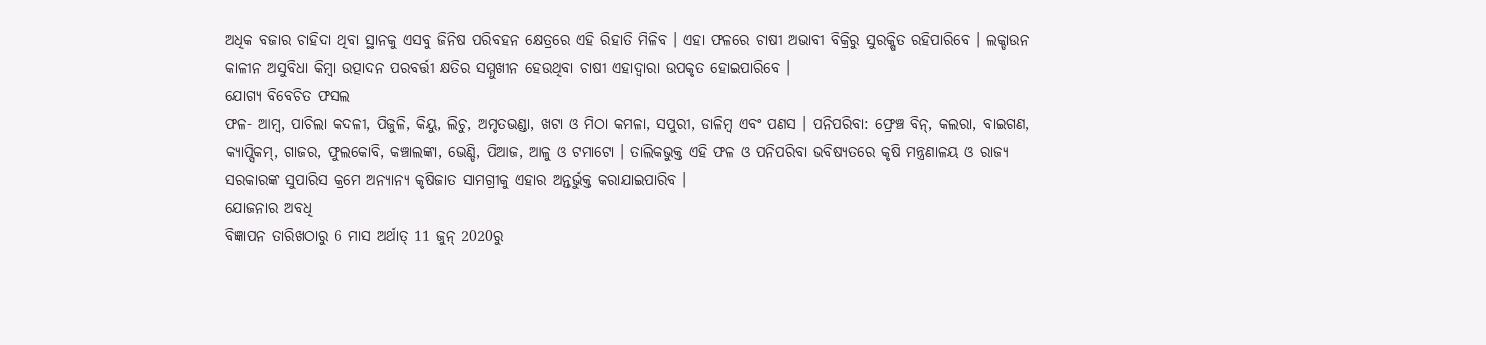ଅଧିକ ବଜାର ଚାହିଦା ଥିବା ସ୍ଥାନକୁ ଏସବୁ ଜିନିଷ ପରିବହନ କ୍ଷେତ୍ରରେ ଏହି ରିହାତି ମିଳିବ । ଏହା ଫଳରେ ଚାଷୀ ଅଭାବୀ ବିକ୍ରିରୁ ସୁରକ୍ଷିତ ରହିପାରିବେ । ଲକ୍ଡାଉନ କାଳୀନ ଅସୁବିଧା କିମ୍ବା ଉତ୍ପାଦନ ପରବର୍ତ୍ତୀ କ୍ଷତିର ସମ୍ମୁଖୀନ ହେଉଥିବା ଚାଷୀ ଏହାଦ୍ୱାରା ଉପକୃତ ହୋଇପାରିବେ ।
ଯୋଗ୍ୟ ବିବେଚିତ ଫସଲ
ଫଳ- ଆମ୍ବ, ପାଚିଲା କଦଳୀ, ପିଜୁଳି, କିୟୁ, ଲିଚୁ, ଅମୃତଭଣ୍ଡା, ଖଟା ଓ ମିଠା କମଳା, ସପୁରୀ, ଡାଳିମ୍ବ ଏବଂ ପଣସ । ପନିପରିବା: ଫ୍ରେଞ୍ଚ ବିନ୍, କଲରା, ବାଇଗଣ, କ୍ୟାପ୍ସିକମ୍, ଗାଜର, ଫୁଲକୋବି, କଞ୍ଚାଲଙ୍କା, ଭେଣ୍ଡି, ପିଆଜ, ଆଳୁ ଓ ଟମାଟୋ । ତାଲିକଭୁକ୍ତ ଏହି ଫଳ ଓ ପନିପରିବା ଭବିଷ୍ୟତରେ କୃଷି ମନ୍ତ୍ରଣାଳୟ ଓ ରାଜ୍ୟ ସରକାରଙ୍କ ସୁପାରିସ କ୍ରମେ ଅନ୍ୟାନ୍ୟ କୃଷିଜାତ ସାମଗ୍ରୀକୁ ଏହାର ଅନ୍ତର୍ଭୁକ୍ତ କରାଯାଇପାରିବ ।
ଯୋଜନାର ଅବଧି
ବିଜ୍ଞାପନ ତାରିଖଠାରୁ 6 ମାସ ଅର୍ଥାତ୍ 11 ଜୁନ୍ 2020ରୁ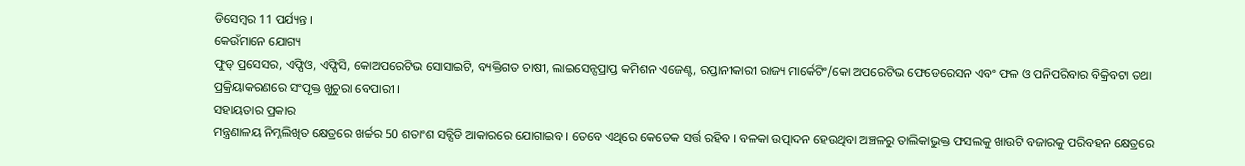ଡିସେମ୍ବର 11 ପର୍ଯ୍ୟନ୍ତ ।
କେଉଁମାନେ ଯୋଗ୍ୟ
ଫୁଡ୍ ପ୍ରସେସର, ଏଫ୍ପିଓ, ଏଫ୍ପିସି, କୋଅପରେଟିଭ ସୋସାଇଟି, ବ୍ୟକ୍ତିଗତ ଚାଷୀ, ଲାଇସେନ୍ସପ୍ରାପ୍ତ କମିଶନ ଏଜେଣ୍ଟ, ରପ୍ତାନୀକାରୀ ରାଜ୍ୟ ମାର୍କେଟିଂ/କୋ ଅପରେଟିଭ ଫେଡେରେସନ ଏବଂ ଫଳ ଓ ପନିପରିବାର ବିକ୍ରିବଟା ତଥା ପ୍ରକ୍ରିୟାକରଣରେ ସଂପୃକ୍ତ ଖୁଚୁରା ବେପାରୀ ।
ସହାୟତାର ପ୍ରକାର
ମନ୍ତ୍ରଣାଳୟ ନିମ୍ନଲିଖିତ କ୍ଷେତ୍ରରେ ଖର୍ଚ୍ଚର 50 ଶତାଂଶ ସବ୍ସିଡି ଆକାରରେ ଯୋଗାଇବ । ତେବେ ଏଥିରେ କେତେକ ସର୍ତ୍ତ ରହିବ । ବଳକା ଉତ୍ପାଦନ ହେଉଥିବା ଅଞ୍ଚଳରୁ ତାଲିକାଭୁକ୍ତ ଫସଲକୁ ଖାଉଟି ବଜାରକୁ ପରିବହନ କ୍ଷେତ୍ରରେ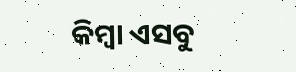କିମ୍ବା ଏସବୁ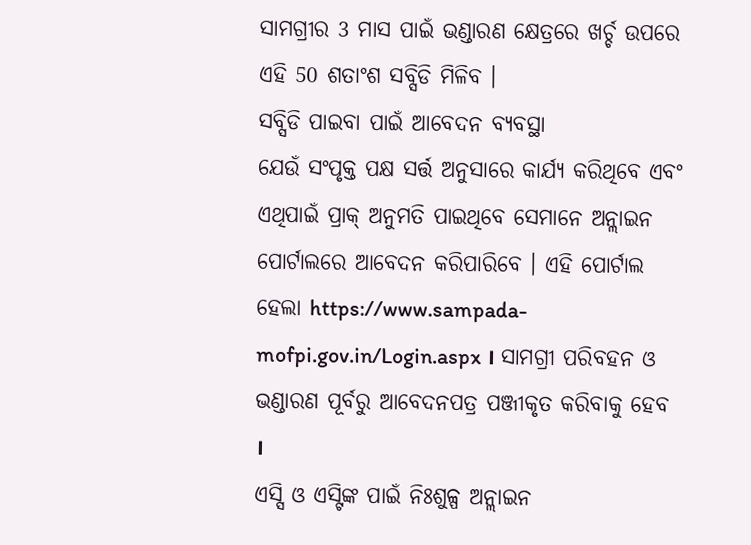ସାମଗ୍ରୀର 3 ମାସ ପାଇଁ ଭଣ୍ଡାରଣ କ୍ଷେତ୍ରରେ ଖର୍ଚ୍ଚ ଉପରେ ଏହି 50 ଶତାଂଶ ସବ୍ସିଡି ମିଳିବ ।
ସବ୍ସିଡି ପାଇବା ପାଇଁ ଆବେଦନ ବ୍ୟବସ୍ଥା
ଯେଉଁ ସଂପୃକ୍ତ ପକ୍ଷ ସର୍ତ୍ତ ଅନୁସାରେ କାର୍ଯ୍ୟ କରିଥିବେ ଏବଂ ଏଥିପାଇଁ ପ୍ରାକ୍ ଅନୁମତି ପାଇଥିବେ ସେମାନେ ଅନ୍ଲାଇନ ପୋର୍ଟାଲରେ ଆବେଦନ କରିପାରିବେ । ଏହି ପୋର୍ଟାଲ ହେଲା https://www.sampada-mofpi.gov.in/Login.aspx । ସାମଗ୍ରୀ ପରିବହନ ଓ ଭଣ୍ଡାରଣ ପୂର୍ବରୁ ଆବେଦନପତ୍ର ପଞ୍ଜୀକୃତ କରିବାକୁ ହେବ ।
ଏସ୍ସି ଓ ଏସ୍ଟିଙ୍କ ପାଇଁ ନିଃଶୁଳ୍ପ ଅନ୍ଲାଇନ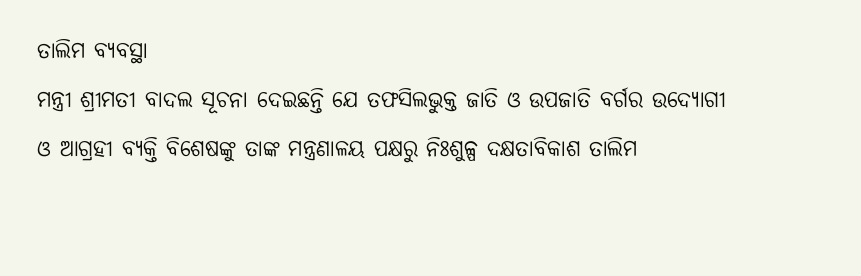ତାଲିମ ବ୍ୟବସ୍ଥା
ମନ୍ତ୍ରୀ ଶ୍ରୀମତୀ ବାଦଲ ସୂଚନା ଦେଇଛନ୍ତି ଯେ ତଫସିଲଭୁକ୍ତ ଜାତି ଓ ଉପଜାତି ବର୍ଗର ଉଦ୍ୟୋଗୀ ଓ ଆଗ୍ରହୀ ବ୍ୟକ୍ତି ବିଶେଷଙ୍କୁ ତାଙ୍କ ମନ୍ତ୍ରଣାଳୟ ପକ୍ଷରୁ ନିଃଶୁଳ୍ପ ଦକ୍ଷତାବିକାଶ ତାଲିମ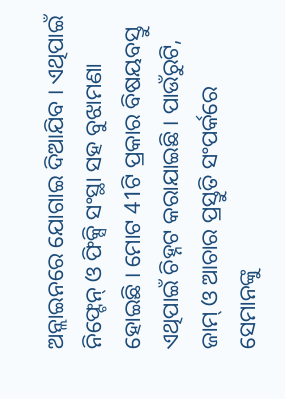ଅନ୍ଲାଇନରେ ଯୋଗାଇ ଦିଆଯିବ । ଏଥିପାଇଁ ନିଫ୍ଟେନ୍ ଓ ଫିକ୍ସି ସଂସ୍ଥା ସହ ବୁଝାମଣା ହୋଇଛି । ମୋଟ 41ଟି ପ୍ରକାର ବିଷୟବସ୍ତୁ ଏଥିପାଇଁ ଚିହ୍ନଟ କରାଯାଇଛି । ପାଉଁରୁଟି, ଜାମ୍ ଓ ଆଚାର ପ୍ରସ୍ତୁତି ସଂପର୍କରେ ସେମାନଙ୍କୁ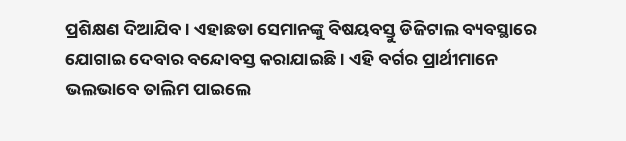ପ୍ରଶିକ୍ଷଣ ଦିଆଯିବ । ଏହାଛଡା ସେମାନଙ୍କୁ ବିଷୟବସ୍ତୁ ଡିଜିଟାଲ ବ୍ୟବସ୍ଥାରେ ଯୋଗାଇ ଦେବାର ବନ୍ଦୋବସ୍ତ କରାଯାଇଛି । ଏହି ବର୍ଗର ପ୍ରାର୍ଥୀମାନେ ଭଲଭାବେ ତାଲିମ ପାଇଲେ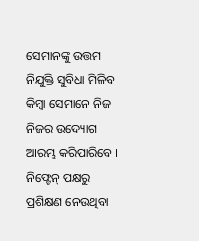ସେମାନଙ୍କୁ ଉତ୍ତମ ନିଯୁକ୍ତି ସୁବିଧା ମିଳିବ କିମ୍ବା ସେମାନେ ନିଜ ନିଜର ଉଦ୍ୟୋଗ ଆରମ୍ଭ କରିପାରିବେ । ନିଫ୍ଟେନ୍ ପକ୍ଷରୁ ପ୍ରଶିକ୍ଷଣ ନେଉଥିବା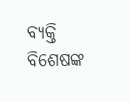ବ୍ୟକ୍ତି ବିଶେଷଙ୍କ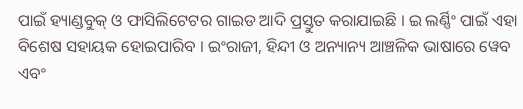ପାଇଁ ହ୍ୟାଣ୍ଡବୁକ୍ ଓ ଫାସିଲିଟେଟର ଗାଇଡ ଆଦି ପ୍ରସ୍ତୁତ କରାଯାଇଛି । ଇ ଲର୍ଣ୍ଣିଂ ପାଇଁ ଏହା ବିଶେଷ ସହାୟକ ହୋଇପାରିବ । ଇଂରାଜୀ, ହିନ୍ଦୀ ଓ ଅନ୍ୟାନ୍ୟ ଆଞ୍ଚଳିକ ଭାଷାରେ ୱେବ ଏବଂ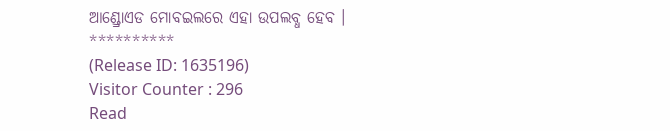ଆଣ୍ଡ୍ରୋଏଡ ମୋବଇଲରେ ଏହା ଉପଲବ୍ଧ ହେବ ।
**********
(Release ID: 1635196)
Visitor Counter : 296
Read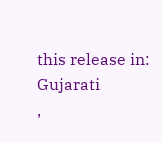this release in:
Gujarati
,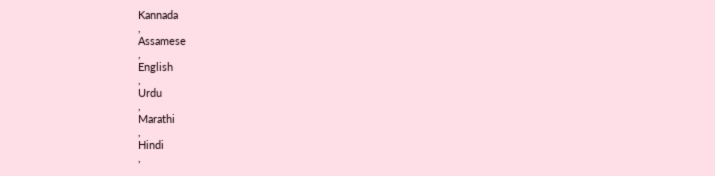Kannada
,
Assamese
,
English
,
Urdu
,
Marathi
,
Hindi
,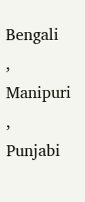Bengali
,
Manipuri
,
Punjabi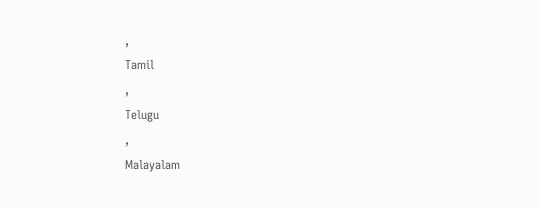,
Tamil
,
Telugu
,
Malayalam